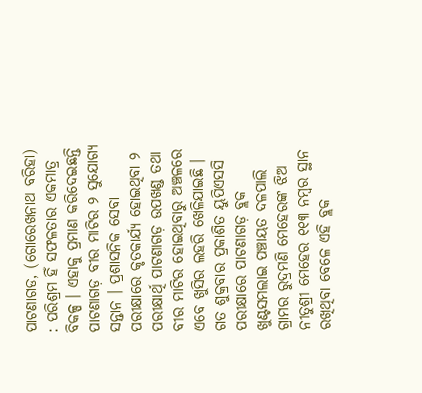ପାଟଣାଗଡ, (ଗୋରେଖନାଥ ବରିହା) : ପରିଶ୍ରମ ହିଁ ସଫଳତାର ଏକମାତ୍ର ବିକଳ୍ପ । ଏହାକୁ ପ୍ରମାଣ କରିଦେଇଛନ୍ତି ପାଟଣାଗଡ଼ ବୀର ମାଟିର ୨ ସୁଯୋଗ୍ୟ ସନ୍ତାନ । ପ୍ରଶାସନିକ ସେବା ପରୀକ୍ଷାରେ କୃତକାର୍ଯ୍ୟ ହୋଇଥିବା ୨ ପରୀକ୍ଷାର୍ଥି ପାଟଣାଗଡ଼ ଉପଖଣ୍ଡ ତଥା ବୀର ମାଟିର ହୋଇଥିବାରୁ ଅଞ୍ଚଳରେ ଏବେ ଖୁସିର ଲହରି ଖେଳିଯାଇଛି । ଗତ ଶୁକ୍ରବାର ପ୍ରକାଶିତ ୟୁପିଏସସି ପରୀକ୍ଷାରେ ପାଟଣାଗଡ଼ ବ୍ଲକ ଖୁଣ୍ଟସମଲାଇ ପଞ୍ଚାୟତ ଦଳପାଲି ଗ୍ରାମର ରୁଦ୍ରମଣି ମେହେରଙ୍କ ଝିଅ ନୀତୁଶ୍ରୀ ମେହେର ୧୧୩ ନମ୍ବର ସ୍ଥାନ ରଖିଥିବା ବେଳେ ଏହି ବ୍ଲକ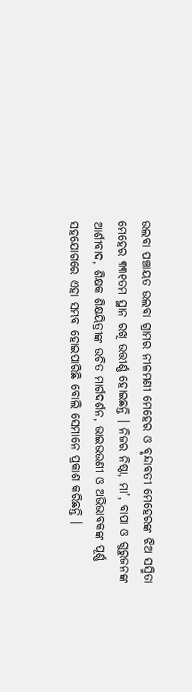ଉଲବା ପଞ୍ଚାୟତ ଉଲବା ଗ୍ରାମର ନୀଳମଣୀ ମେହେର ଓ ବୃନ୍ଦାବତୀ ମେହେରଙ୍କ ଝିଅ ସସ୍ମିତା ମେହେର ୩୩୧ତମ ସ୍ଥାନ ରଖି ଉତ୍ତୀର୍ଣ୍ଣ ହୋଇଛନ୍ତି । ନିଜର ନିଷ୍ଠା, ମା’, ବାପା ଓ ଗୁରୁଜନଙ୍କ ଆର୍ଶୀବାଦ, ଶିକ୍ଷକ ଶିକ୍ଷୟିତ୍ରୀଙ୍କ ଉଚିତ ମାର୍ଗଦର୍ଶନ, ଭାଇଭଉଣୀ ଓ ଅଭିଭାବକଙ୍କ ପୂର୍ଣ୍ଣ ସହଯୋଗରେ ଏହା ସମ୍ଭବ ହୋଇପାରିଛି ବୋଲି ସେମାନେ ପ୍ରକାଶ କରିଛନ୍ତି ।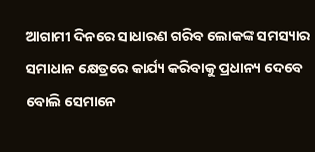ଆଗାମୀ ଦିନରେ ସାଧାରଣ ଗରିବ ଲୋକଙ୍କ ସମସ୍ୟାର ସମାଧାନ କ୍ଷେତ୍ରରେ କାର୍ଯ୍ୟ କରିବାକୁ ପ୍ରଧାନ୍ୟ ଦେବେ ବୋଲି ସେମାନେ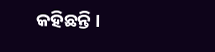କହିଛନ୍ତି ।